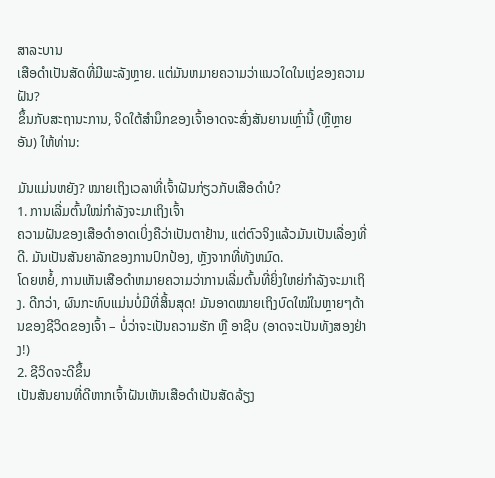ສາລະບານ
ເສືອດຳເປັນສັດທີ່ມີພະລັງຫຼາຍ. ແຕ່ມັນຫມາຍຄວາມວ່າແນວໃດໃນແງ່ຂອງຄວາມຝັນ?
ຂຶ້ນກັບສະຖານະການ, ຈິດໃຕ້ສໍານຶກຂອງເຈົ້າອາດຈະສົ່ງສັນຍານເຫຼົ່ານີ້ (ຫຼືຫຼາຍອັນ) ໃຫ້ທ່ານ:

ມັນແມ່ນຫຍັງ? ໝາຍເຖິງເວລາທີ່ເຈົ້າຝັນກ່ຽວກັບເສືອດຳບໍ?
1. ການເລີ່ມຕົ້ນໃໝ່ກຳລັງຈະມາເຖິງເຈົ້າ
ຄວາມຝັນຂອງເສືອດຳອາດເບິ່ງຄືວ່າເປັນຕາຢ້ານ, ແຕ່ຕົວຈິງແລ້ວມັນເປັນເລື່ອງທີ່ດີ. ມັນເປັນສັນຍາລັກຂອງການປົກປ້ອງ, ຫຼັງຈາກທີ່ທັງຫມົດ.
ໂດຍຫຍໍ້, ການເຫັນເສືອດໍາຫມາຍຄວາມວ່າການເລີ່ມຕົ້ນທີ່ຍິ່ງໃຫຍ່ກໍາລັງຈະມາເຖິງ. ດີກວ່າ, ຜົນກະທົບແມ່ນບໍ່ມີທີ່ສິ້ນສຸດ! ມັນອາດໝາຍເຖິງບົດໃໝ່ໃນຫຼາຍໆດ້ານຂອງຊີວິດຂອງເຈົ້າ – ບໍ່ວ່າຈະເປັນຄວາມຮັກ ຫຼື ອາຊີບ (ອາດຈະເປັນທັງສອງຢ່າງ!)
2. ຊີວິດຈະດີຂຶ້ນ
ເປັນສັນຍານທີ່ດີຫາກເຈົ້າຝັນເຫັນເສືອດຳເປັນສັດລ້ຽງ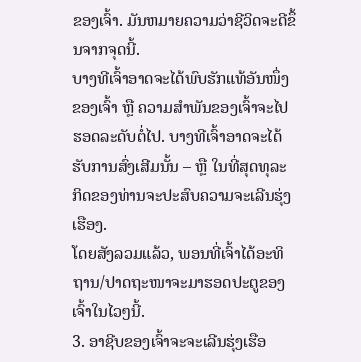ຂອງເຈົ້າ. ມັນຫມາຍຄວາມວ່າຊີວິດຈະດີຂຶ້ນຈາກຈຸດນີ້.
ບາງທີເຈົ້າອາດຈະໄດ້ພົບຮັກແທ້ອັນໜຶ່ງຂອງເຈົ້າ ຫຼື ຄວາມສຳພັນຂອງເຈົ້າຈະໄປຮອດລະດັບຕໍ່ໄປ. ບາງທີເຈົ້າອາດຈະໄດ້ຮັບການສົ່ງເສີມນັ້ນ – ຫຼື ໃນທີ່ສຸດທຸລະກິດຂອງທ່ານຈະປະສົບຄວາມຈະເລີນຮຸ່ງເຮືອງ.
ໂດຍສັງລວມແລ້ວ, ພອນທີ່ເຈົ້າໄດ້ອະທິຖານ/ປາດຖະໜາຈະມາຮອດປະຕູຂອງເຈົ້າໃນໄວໆນີ້.
3. ອາຊີບຂອງເຈົ້າຈະຈະເລີນຮຸ່ງເຮືອ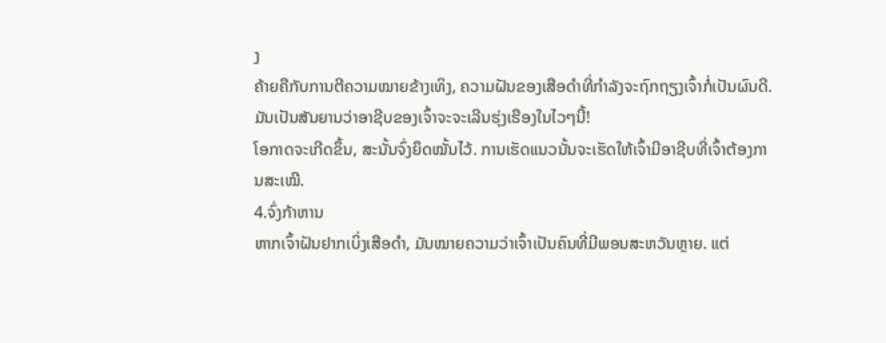ງ
ຄ້າຍຄືກັບການຕີຄວາມໝາຍຂ້າງເທິງ, ຄວາມຝັນຂອງເສືອດຳທີ່ກຳລັງຈະຖົກຖຽງເຈົ້າກໍ່ເປັນຜົນດີ. ມັນເປັນສັນຍານວ່າອາຊີບຂອງເຈົ້າຈະຈະເລີນຮຸ່ງເຮືອງໃນໄວໆນີ້!
ໂອກາດຈະເກີດຂຶ້ນ, ສະນັ້ນຈົ່ງຍຶດໝັ້ນໄວ້. ການເຮັດແນວນັ້ນຈະເຮັດໃຫ້ເຈົ້າມີອາຊີບທີ່ເຈົ້າຕ້ອງການສະເໝີ.
4.ຈົ່ງກ້າຫານ
ຫາກເຈົ້າຝັນຢາກເບິ່ງເສືອດຳ, ມັນໝາຍຄວາມວ່າເຈົ້າເປັນຄົນທີ່ມີພອນສະຫວັນຫຼາຍ. ແຕ່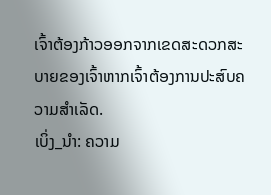ເຈົ້າຕ້ອງກ້າວອອກຈາກເຂດສະດວກສະບາຍຂອງເຈົ້າຫາກເຈົ້າຕ້ອງການປະສົບຄວາມສຳເລັດ.
ເບິ່ງ_ນຳ: ຄວາມ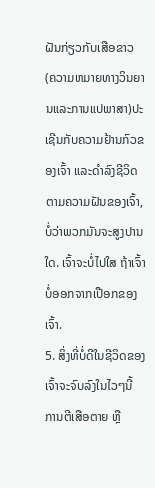ຝັນກ່ຽວກັບເສືອຂາວ (ຄວາມຫມາຍທາງວິນຍານແລະການແປພາສາ)ປະເຊີນກັບຄວາມຢ້ານກົວຂອງເຈົ້າ ແລະດຳລົງຊີວິດຕາມຄວາມຝັນຂອງເຈົ້າ, ບໍ່ວ່າພວກມັນຈະສູງປານໃດ. ເຈົ້າຈະບໍ່ໄປໃສ ຖ້າເຈົ້າບໍ່ອອກຈາກເປືອກຂອງເຈົ້າ.
5. ສິ່ງທີ່ບໍ່ດີໃນຊີວິດຂອງເຈົ້າຈະຈົບລົງໃນໄວໆນີ້
ການຕີເສືອຕາຍ ຫຼື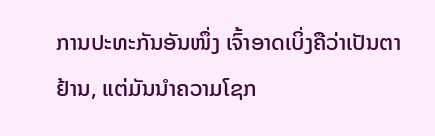ການປະທະກັນອັນໜຶ່ງ ເຈົ້າອາດເບິ່ງຄືວ່າເປັນຕາຢ້ານ, ແຕ່ມັນນຳຄວາມໂຊກ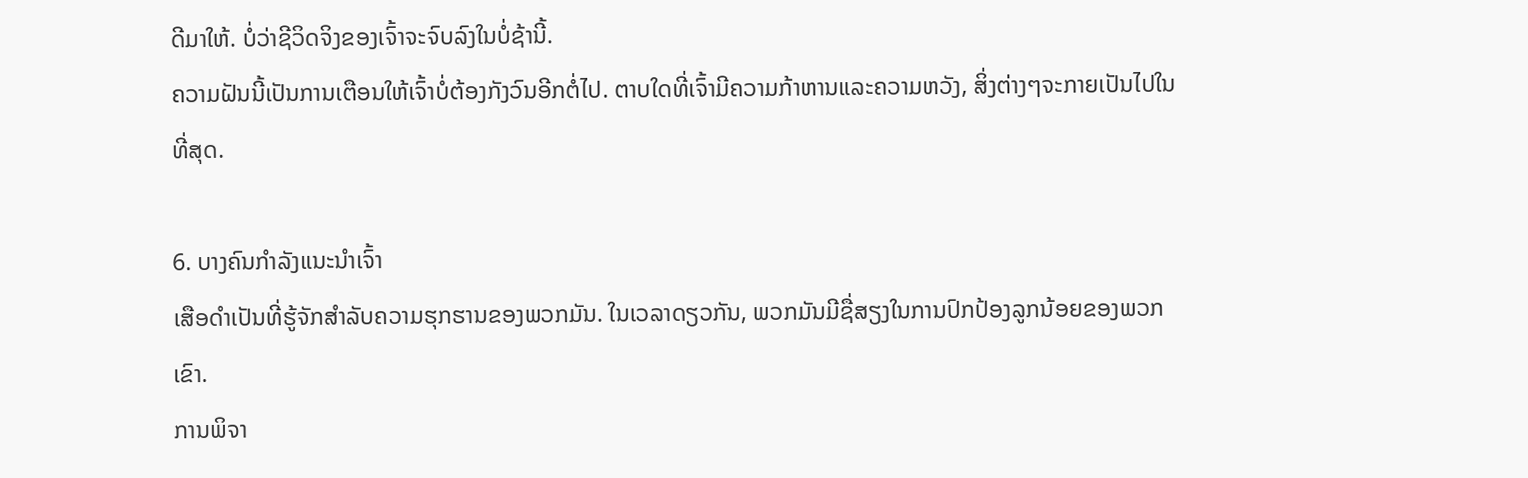ດີມາໃຫ້. ບໍ່ວ່າຊີວິດຈິງຂອງເຈົ້າຈະຈົບລົງໃນບໍ່ຊ້ານີ້.
ຄວາມຝັນນີ້ເປັນການເຕືອນໃຫ້ເຈົ້າບໍ່ຕ້ອງກັງວົນອີກຕໍ່ໄປ. ຕາບໃດທີ່ເຈົ້າມີຄວາມກ້າຫານແລະຄວາມຫວັງ, ສິ່ງຕ່າງໆຈະກາຍເປັນໄປໃນທີ່ສຸດ.

6. ບາງຄົນກຳລັງແນະນຳເຈົ້າ
ເສືອດຳເປັນທີ່ຮູ້ຈັກສຳລັບຄວາມຮຸກຮານຂອງພວກມັນ. ໃນເວລາດຽວກັນ, ພວກມັນມີຊື່ສຽງໃນການປົກປ້ອງລູກນ້ອຍຂອງພວກເຂົາ.
ການພິຈາ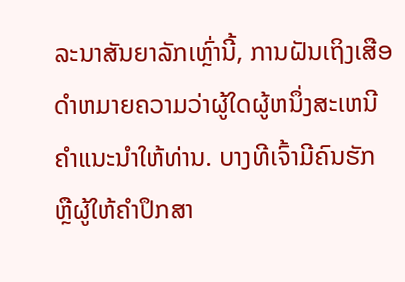ລະນາສັນຍາລັກເຫຼົ່ານີ້, ການຝັນເຖິງເສືອດໍາຫມາຍຄວາມວ່າຜູ້ໃດຜູ້ຫນຶ່ງສະເຫນີຄໍາແນະນໍາໃຫ້ທ່ານ. ບາງທີເຈົ້າມີຄົນຮັກ ຫຼືຜູ້ໃຫ້ຄຳປຶກສາ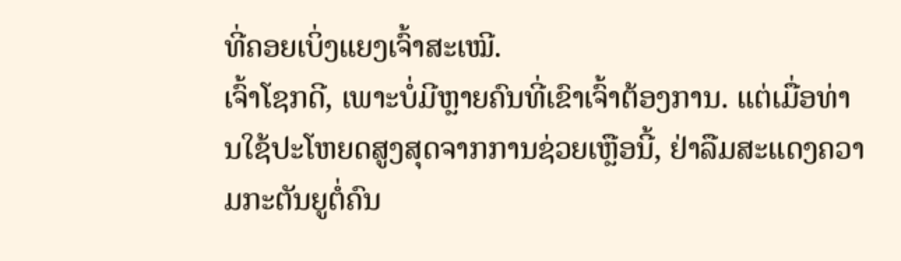ທີ່ຄອຍເບິ່ງແຍງເຈົ້າສະເໝີ.
ເຈົ້າໂຊກດີ, ເພາະບໍ່ມີຫຼາຍຄົນທີ່ເຂົາເຈົ້າຕ້ອງການ. ແຕ່ເມື່ອທ່ານໃຊ້ປະໂຫຍດສູງສຸດຈາກການຊ່ວຍເຫຼືອນີ້, ຢ່າລືມສະແດງຄວາມກະຕັນຍູຕໍ່ຄົນ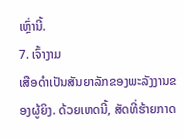ເຫຼົ່ານີ້.
7. ເຈົ້າງາມ
ເສືອດຳເປັນສັນຍາລັກຂອງພະລັງງານຂອງຜູ້ຍິງ. ດ້ວຍເຫດນີ້, ສັດທີ່ຮ້າຍກາດ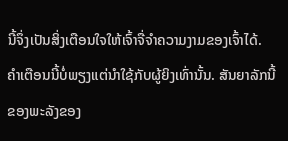ນີ້ຈຶ່ງເປັນສິ່ງເຕືອນໃຈໃຫ້ເຈົ້າຈື່ຈຳຄວາມງາມຂອງເຈົ້າໄດ້.
ຄຳເຕືອນນີ້ບໍ່ພຽງແຕ່ນຳໃຊ້ກັບຜູ້ຍິງເທົ່ານັ້ນ. ສັນຍາລັກນີ້ຂອງພະລັງຂອງ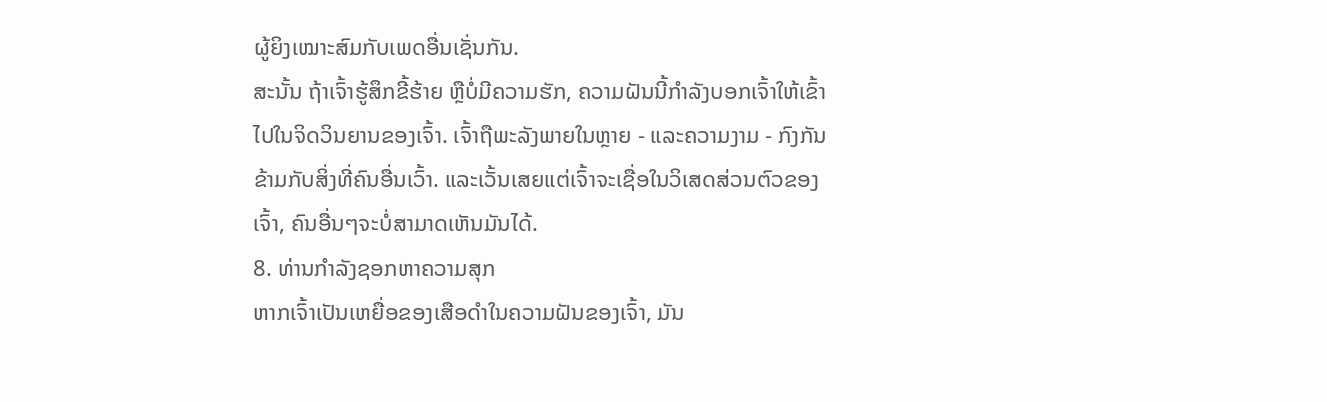ຜູ້ຍິງເໝາະສົມກັບເພດອື່ນເຊັ່ນກັນ.
ສະນັ້ນ ຖ້າເຈົ້າຮູ້ສຶກຂີ້ຮ້າຍ ຫຼືບໍ່ມີຄວາມຮັກ, ຄວາມຝັນນີ້ກຳລັງບອກເຈົ້າໃຫ້ເຂົ້າໄປໃນຈິດວິນຍານຂອງເຈົ້າ. ເຈົ້າຖືພະລັງພາຍໃນຫຼາຍ - ແລະຄວາມງາມ - ກົງກັນຂ້າມກັບສິ່ງທີ່ຄົນອື່ນເວົ້າ. ແລະເວັ້ນເສຍແຕ່ເຈົ້າຈະເຊື່ອໃນວິເສດສ່ວນຕົວຂອງເຈົ້າ, ຄົນອື່ນໆຈະບໍ່ສາມາດເຫັນມັນໄດ້.
8. ທ່ານກຳລັງຊອກຫາຄວາມສຸກ
ຫາກເຈົ້າເປັນເຫຍື່ອຂອງເສືອດຳໃນຄວາມຝັນຂອງເຈົ້າ, ມັນ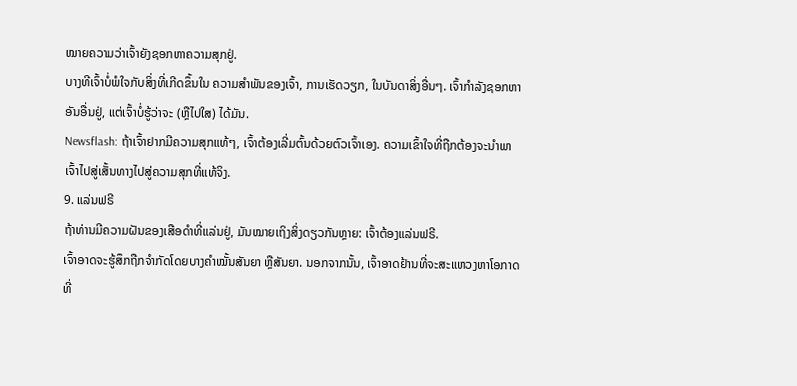ໝາຍຄວາມວ່າເຈົ້າຍັງຊອກຫາຄວາມສຸກຢູ່.
ບາງທີເຈົ້າບໍ່ພໍໃຈກັບສິ່ງທີ່ເກີດຂຶ້ນໃນ ຄວາມສໍາພັນຂອງເຈົ້າ, ການເຮັດວຽກ, ໃນບັນດາສິ່ງອື່ນໆ. ເຈົ້າກຳລັງຊອກຫາອັນອື່ນຢູ່, ແຕ່ເຈົ້າບໍ່ຮູ້ວ່າຈະ (ຫຼືໄປໃສ) ໄດ້ມັນ.
Newsflash: ຖ້າເຈົ້າຢາກມີຄວາມສຸກແທ້ໆ, ເຈົ້າຕ້ອງເລີ່ມຕົ້ນດ້ວຍຕົວເຈົ້າເອງ. ຄວາມເຂົ້າໃຈທີ່ຖືກຕ້ອງຈະນໍາພາເຈົ້າໄປສູ່ເສັ້ນທາງໄປສູ່ຄວາມສຸກທີ່ແທ້ຈິງ.
9. ແລ່ນຟຣີ
ຖ້າທ່ານມີຄວາມຝັນຂອງເສືອດຳທີ່ແລ່ນຢູ່, ມັນໝາຍເຖິງສິ່ງດຽວກັນຫຼາຍ: ເຈົ້າຕ້ອງແລ່ນຟຣີ.
ເຈົ້າອາດຈະຮູ້ສຶກຖືກຈຳກັດໂດຍບາງຄຳໝັ້ນສັນຍາ ຫຼືສັນຍາ. ນອກຈາກນັ້ນ, ເຈົ້າອາດຢ້ານທີ່ຈະສະແຫວງຫາໂອກາດທີ່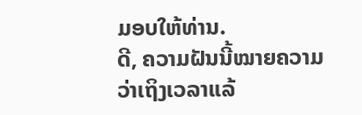ມອບໃຫ້ທ່ານ.
ດີ, ຄວາມຝັນນີ້ໝາຍຄວາມວ່າເຖິງເວລາແລ້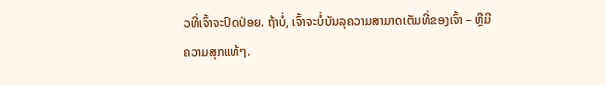ວທີ່ເຈົ້າຈະປົດປ່ອຍ. ຖ້າບໍ່, ເຈົ້າຈະບໍ່ບັນລຸຄວາມສາມາດເຕັມທີ່ຂອງເຈົ້າ – ຫຼືມີຄວາມສຸກແທ້ໆ.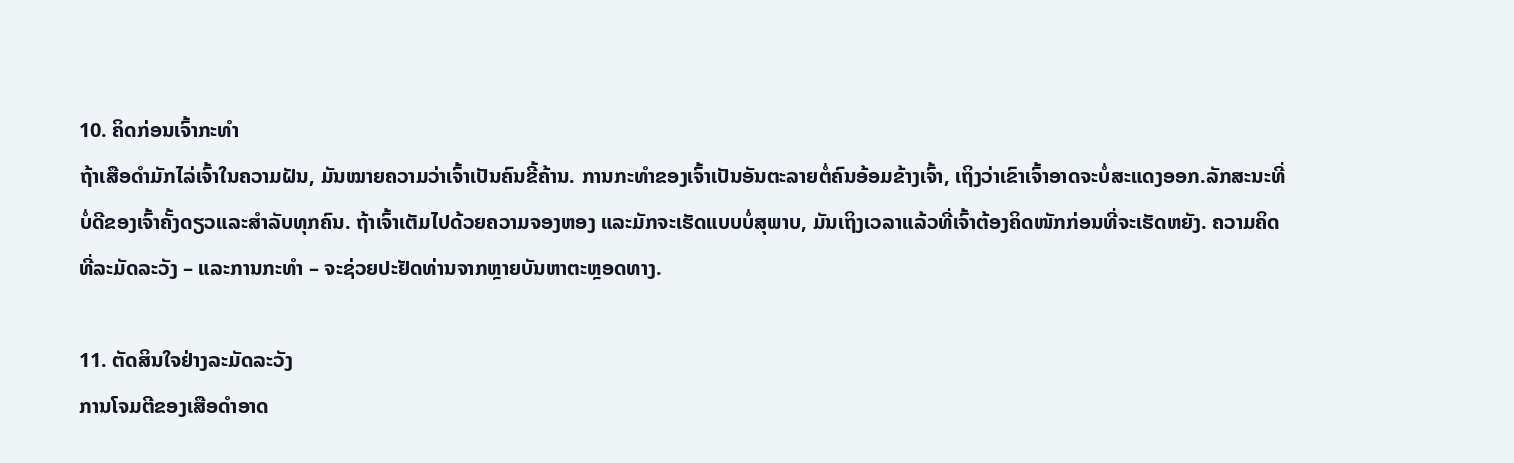10. ຄິດກ່ອນເຈົ້າກະທໍາ
ຖ້າເສືອດຳມັກໄລ່ເຈົ້າໃນຄວາມຝັນ, ມັນໝາຍຄວາມວ່າເຈົ້າເປັນຄົນຂີ້ຄ້ານ. ການກະທຳຂອງເຈົ້າເປັນອັນຕະລາຍຕໍ່ຄົນອ້ອມຂ້າງເຈົ້າ, ເຖິງວ່າເຂົາເຈົ້າອາດຈະບໍ່ສະແດງອອກ.ລັກສະນະທີ່ບໍ່ດີຂອງເຈົ້າຄັ້ງດຽວແລະສໍາລັບທຸກຄົນ. ຖ້າເຈົ້າເຕັມໄປດ້ວຍຄວາມຈອງຫອງ ແລະມັກຈະເຮັດແບບບໍ່ສຸພາບ, ມັນເຖິງເວລາແລ້ວທີ່ເຈົ້າຕ້ອງຄິດໜັກກ່ອນທີ່ຈະເຮັດຫຍັງ. ຄວາມຄິດທີ່ລະມັດລະວັງ – ແລະການກະທໍາ – ຈະຊ່ວຍປະຢັດທ່ານຈາກຫຼາຍບັນຫາຕະຫຼອດທາງ.

11. ຕັດສິນໃຈຢ່າງລະມັດລະວັງ
ການໂຈມຕີຂອງເສືອດຳອາດ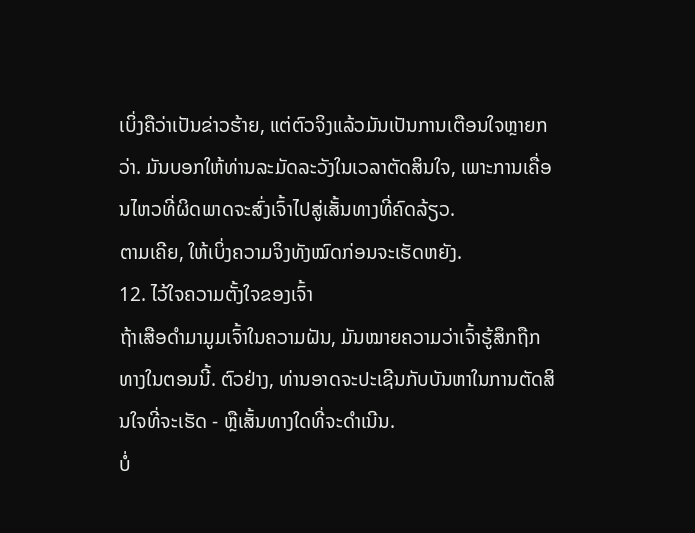ເບິ່ງຄືວ່າເປັນຂ່າວຮ້າຍ, ແຕ່ຕົວຈິງແລ້ວມັນເປັນການເຕືອນໃຈຫຼາຍກວ່າ. ມັນບອກໃຫ້ທ່ານລະມັດລະວັງໃນເວລາຕັດສິນໃຈ, ເພາະການເຄື່ອນໄຫວທີ່ຜິດພາດຈະສົ່ງເຈົ້າໄປສູ່ເສັ້ນທາງທີ່ຄົດລ້ຽວ.
ຕາມເຄີຍ, ໃຫ້ເບິ່ງຄວາມຈິງທັງໝົດກ່ອນຈະເຮັດຫຍັງ.
12. ໄວ້ໃຈຄວາມຕັ້ງໃຈຂອງເຈົ້າ
ຖ້າເສືອດຳມາມູມເຈົ້າໃນຄວາມຝັນ, ມັນໝາຍຄວາມວ່າເຈົ້າຮູ້ສຶກຖືກທາງໃນຕອນນີ້. ຕົວຢ່າງ, ທ່ານອາດຈະປະເຊີນກັບບັນຫາໃນການຕັດສິນໃຈທີ່ຈະເຮັດ - ຫຼືເສັ້ນທາງໃດທີ່ຈະດໍາເນີນ.
ບໍ່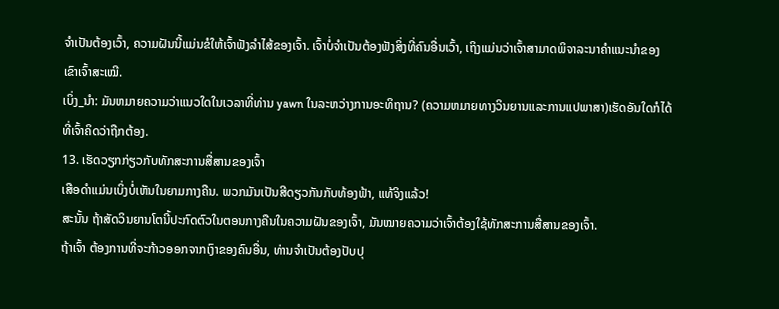ຈໍາເປັນຕ້ອງເວົ້າ, ຄວາມຝັນນີ້ແມ່ນຂໍໃຫ້ເຈົ້າຟັງລໍາໄສ້ຂອງເຈົ້າ. ເຈົ້າບໍ່ຈຳເປັນຕ້ອງຟັງສິ່ງທີ່ຄົນອື່ນເວົ້າ, ເຖິງແມ່ນວ່າເຈົ້າສາມາດພິຈາລະນາຄຳແນະນຳຂອງເຂົາເຈົ້າສະເໝີ.
ເບິ່ງ_ນຳ: ມັນຫມາຍຄວາມວ່າແນວໃດໃນເວລາທີ່ທ່ານ yawn ໃນລະຫວ່າງການອະທິຖານ? (ຄວາມຫມາຍທາງວິນຍານແລະການແປພາສາ)ເຮັດອັນໃດກໍໄດ້ທີ່ເຈົ້າຄິດວ່າຖືກຕ້ອງ.
13. ເຮັດວຽກກ່ຽວກັບທັກສະການສື່ສານຂອງເຈົ້າ
ເສືອດຳແມ່ນເບິ່ງບໍ່ເຫັນໃນຍາມກາງຄືນ. ພວກມັນເປັນສີດຽວກັນກັບທ້ອງຟ້າ, ແທ້ຈິງແລ້ວ!
ສະນັ້ນ ຖ້າສັດວິນຍານໂຕນີ້ປະກົດຕົວໃນຕອນກາງຄືນໃນຄວາມຝັນຂອງເຈົ້າ, ມັນໝາຍຄວາມວ່າເຈົ້າຕ້ອງໃຊ້ທັກສະການສື່ສານຂອງເຈົ້າ.
ຖ້າເຈົ້າ ຕ້ອງການທີ່ຈະກ້າວອອກຈາກເງົາຂອງຄົນອື່ນ, ທ່ານຈໍາເປັນຕ້ອງປັບປຸ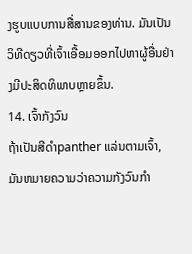ງຮູບແບບການສື່ສານຂອງທ່ານ. ມັນເປັນວິທີດຽວທີ່ເຈົ້າເອື້ອມອອກໄປຫາຜູ້ອື່ນຢ່າງມີປະສິດທິພາບຫຼາຍຂຶ້ນ.
14. ເຈົ້າກັງວົນ
ຖ້າເປັນສີດຳpanther ແລ່ນຕາມເຈົ້າ, ມັນຫມາຍຄວາມວ່າຄວາມກັງວົນກໍາ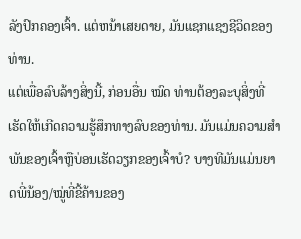ລັງປົກຄອງເຈົ້າ. ແຕ່ຫນ້າເສຍດາຍ, ມັນແຊກແຊງຊີວິດຂອງທ່ານ.
ແຕ່ເພື່ອລົບລ້າງສິ່ງນີ້, ກ່ອນອື່ນ ໝົດ ທ່ານຕ້ອງລະບຸສິ່ງທີ່ເຮັດໃຫ້ເກີດຄວາມຮູ້ສຶກທາງລົບຂອງທ່ານ. ມັນແມ່ນຄວາມສໍາພັນຂອງເຈົ້າຫຼືບ່ອນເຮັດວຽກຂອງເຈົ້າບໍ? ບາງທີມັນແມ່ນຍາດພີ່ນ້ອງ/ໝູ່ທີ່ຂີ້ຄ້ານຂອງ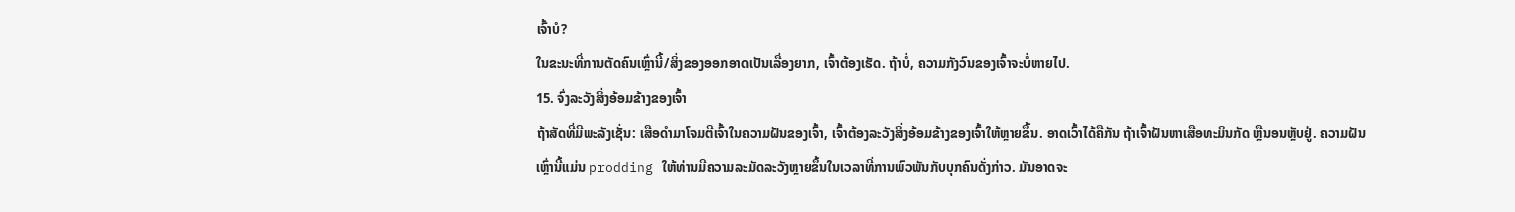ເຈົ້າບໍ?
ໃນຂະນະທີ່ການຕັດຄົນເຫຼົ່ານີ້/ສິ່ງຂອງອອກອາດເປັນເລື່ອງຍາກ, ເຈົ້າຕ້ອງເຮັດ. ຖ້າບໍ່, ຄວາມກັງວົນຂອງເຈົ້າຈະບໍ່ຫາຍໄປ.
15. ຈົ່ງລະວັງສິ່ງອ້ອມຂ້າງຂອງເຈົ້າ
ຖ້າສັດທີ່ມີພະລັງເຊັ່ນ: ເສືອດຳມາໂຈມຕີເຈົ້າໃນຄວາມຝັນຂອງເຈົ້າ, ເຈົ້າຕ້ອງລະວັງສິ່ງອ້ອມຂ້າງຂອງເຈົ້າໃຫ້ຫຼາຍຂຶ້ນ. ອາດເວົ້າໄດ້ຄືກັນ ຖ້າເຈົ້າຝັນຫາເສືອທະມິນກັດ ຫຼືນອນຫຼັບຢູ່. ຄວາມຝັນເຫຼົ່ານີ້ແມ່ນ prodding ໃຫ້ທ່ານມີຄວາມລະມັດລະວັງຫຼາຍຂຶ້ນໃນເວລາທີ່ການພົວພັນກັບບຸກຄົນດັ່ງກ່າວ. ມັນອາດຈະ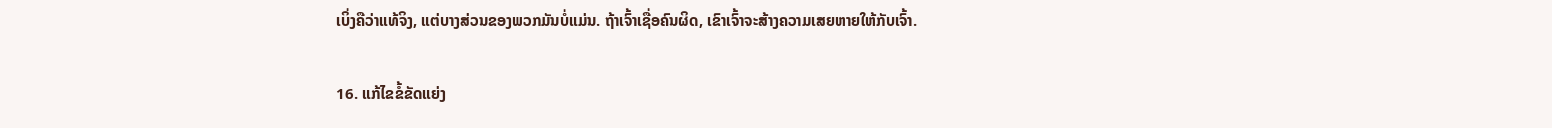ເບິ່ງຄືວ່າແທ້ຈິງ, ແຕ່ບາງສ່ວນຂອງພວກມັນບໍ່ແມ່ນ. ຖ້າເຈົ້າເຊື່ອຄົນຜິດ, ເຂົາເຈົ້າຈະສ້າງຄວາມເສຍຫາຍໃຫ້ກັບເຈົ້າ.

16. ແກ້ໄຂຂໍ້ຂັດແຍ່ງ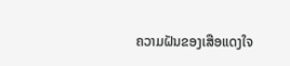ຄວາມຝັນຂອງເສືອແດງໃຈ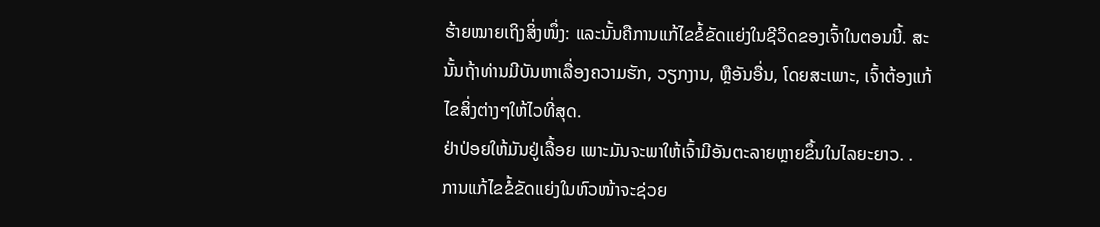ຮ້າຍໝາຍເຖິງສິ່ງໜຶ່ງ: ແລະນັ້ນຄືການແກ້ໄຂຂໍ້ຂັດແຍ່ງໃນຊີວິດຂອງເຈົ້າໃນຕອນນີ້. ສະນັ້ນຖ້າທ່ານມີບັນຫາເລື່ອງຄວາມຮັກ, ວຽກງານ, ຫຼືອັນອື່ນ, ໂດຍສະເພາະ, ເຈົ້າຕ້ອງແກ້ໄຂສິ່ງຕ່າງໆໃຫ້ໄວທີ່ສຸດ.
ຢ່າປ່ອຍໃຫ້ມັນຢູ່ເລື້ອຍ ເພາະມັນຈະພາໃຫ້ເຈົ້າມີອັນຕະລາຍຫຼາຍຂຶ້ນໃນໄລຍະຍາວ. .
ການແກ້ໄຂຂໍ້ຂັດແຍ່ງໃນຫົວໜ້າຈະຊ່ວຍ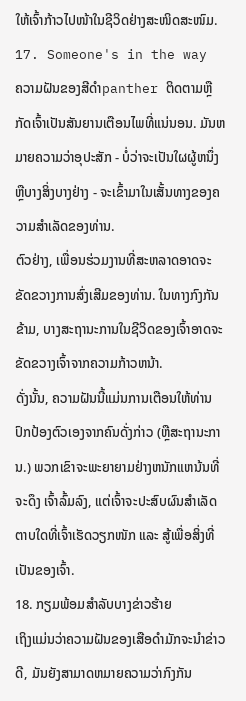ໃຫ້ເຈົ້າກ້າວໄປໜ້າໃນຊີວິດຢ່າງສະໜິດສະໜົມ.
17. Someone's in the way
ຄວາມຝັນຂອງສີດຳpanther ຕິດຕາມຫຼືກັດເຈົ້າເປັນສັນຍານເຕືອນໄພທີ່ແນ່ນອນ. ມັນຫມາຍຄວາມວ່າອຸປະສັກ - ບໍ່ວ່າຈະເປັນໃຜຜູ້ຫນຶ່ງຫຼືບາງສິ່ງບາງຢ່າງ - ຈະເຂົ້າມາໃນເສັ້ນທາງຂອງຄວາມສໍາເລັດຂອງທ່ານ.
ຕົວຢ່າງ, ເພື່ອນຮ່ວມງານທີ່ສະຫລາດອາດຈະຂັດຂວາງການສົ່ງເສີມຂອງທ່ານ. ໃນທາງກົງກັນຂ້າມ, ບາງສະຖານະການໃນຊີວິດຂອງເຈົ້າອາດຈະຂັດຂວາງເຈົ້າຈາກຄວາມກ້າວຫນ້າ.
ດັ່ງນັ້ນ, ຄວາມຝັນນີ້ແມ່ນການເຕືອນໃຫ້ທ່ານປົກປ້ອງຕົວເອງຈາກຄົນດັ່ງກ່າວ (ຫຼືສະຖານະການ.) ພວກເຂົາຈະພະຍາຍາມຢ່າງຫນັກແຫນ້ນທີ່ຈະດຶງ ເຈົ້າລົ້ມລົງ, ແຕ່ເຈົ້າຈະປະສົບຜົນສໍາເລັດ ຕາບໃດທີ່ເຈົ້າເຮັດວຽກໜັກ ແລະ ສູ້ເພື່ອສິ່ງທີ່ເປັນຂອງເຈົ້າ.
18. ກຽມພ້ອມສໍາລັບບາງຂ່າວຮ້າຍ
ເຖິງແມ່ນວ່າຄວາມຝັນຂອງເສືອດໍາມັກຈະນໍາຂ່າວດີ, ມັນຍັງສາມາດຫມາຍຄວາມວ່າກົງກັນ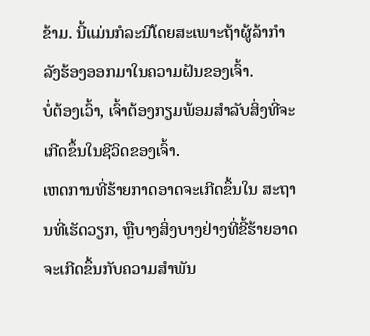ຂ້າມ. ນີ້ແມ່ນກໍລະນີໂດຍສະເພາະຖ້າຜູ້ລ້າກຳລັງຮ້ອງອອກມາໃນຄວາມຝັນຂອງເຈົ້າ.
ບໍ່ຕ້ອງເວົ້າ, ເຈົ້າຕ້ອງກຽມພ້ອມສຳລັບສິ່ງທີ່ຈະເກີດຂຶ້ນໃນຊີວິດຂອງເຈົ້າ.
ເຫດການທີ່ຮ້າຍກາດອາດຈະເກີດຂຶ້ນໃນ ສະຖານທີ່ເຮັດວຽກ, ຫຼືບາງສິ່ງບາງຢ່າງທີ່ຂີ້ຮ້າຍອາດຈະເກີດຂຶ້ນກັບຄວາມສໍາພັນ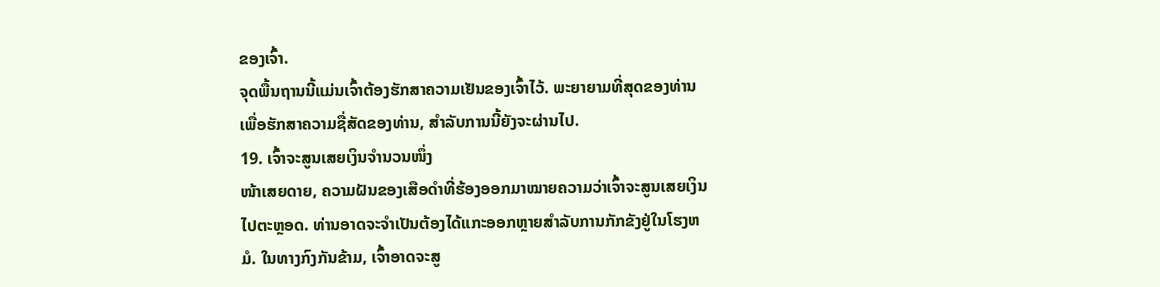ຂອງເຈົ້າ.
ຈຸດພື້ນຖານນີ້ແມ່ນເຈົ້າຕ້ອງຮັກສາຄວາມເຢັນຂອງເຈົ້າໄວ້. ພະຍາຍາມທີ່ສຸດຂອງທ່ານເພື່ອຮັກສາຄວາມຊື່ສັດຂອງທ່ານ, ສໍາລັບການນີ້ຍັງຈະຜ່ານໄປ.
19. ເຈົ້າຈະສູນເສຍເງິນຈຳນວນໜຶ່ງ
ໜ້າເສຍດາຍ, ຄວາມຝັນຂອງເສືອດຳທີ່ຮ້ອງອອກມາໝາຍຄວາມວ່າເຈົ້າຈະສູນເສຍເງິນໄປຕະຫຼອດ. ທ່ານອາດຈະຈໍາເປັນຕ້ອງໄດ້ແກະອອກຫຼາຍສໍາລັບການກັກຂັງຢູ່ໃນໂຮງຫມໍ. ໃນທາງກົງກັນຂ້າມ, ເຈົ້າອາດຈະສູ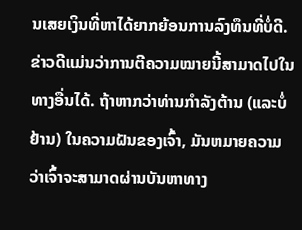ນເສຍເງິນທີ່ຫາໄດ້ຍາກຍ້ອນການລົງທຶນທີ່ບໍ່ດີ.
ຂ່າວດີແມ່ນວ່າການຕີຄວາມໝາຍນີ້ສາມາດໄປໃນທາງອື່ນໄດ້. ຖ້າຫາກວ່າທ່ານກໍາລັງຕ້ານ (ແລະບໍ່ຢ້ານ) ໃນຄວາມຝັນຂອງເຈົ້າ, ມັນຫມາຍຄວາມວ່າເຈົ້າຈະສາມາດຜ່ານບັນຫາທາງ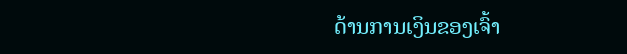ດ້ານການເງິນຂອງເຈົ້າ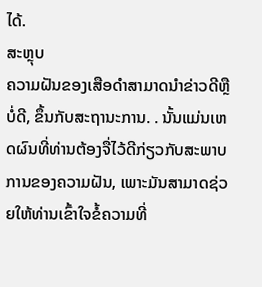ໄດ້.
ສະຫຼຸບ
ຄວາມຝັນຂອງເສືອດໍາສາມາດນໍາຂ່າວດີຫຼືບໍ່ດີ, ຂຶ້ນກັບສະຖານະການ. . ນັ້ນແມ່ນເຫດຜົນທີ່ທ່ານຕ້ອງຈື່ໄວ້ດີກ່ຽວກັບສະພາບການຂອງຄວາມຝັນ, ເພາະມັນສາມາດຊ່ວຍໃຫ້ທ່ານເຂົ້າໃຈຂໍ້ຄວາມທີ່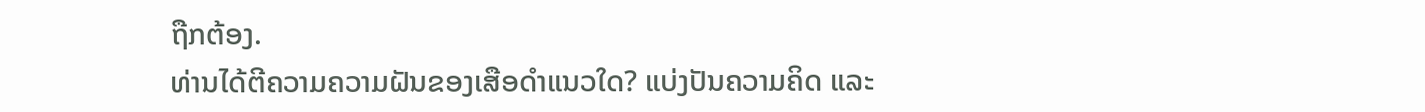ຖືກຕ້ອງ.
ທ່ານໄດ້ຕີຄວາມຄວາມຝັນຂອງເສືອດຳແນວໃດ? ແບ່ງປັນຄວາມຄິດ ແລະ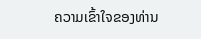ຄວາມເຂົ້າໃຈຂອງທ່ານ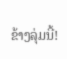ຂ້າງລຸ່ມນີ້!